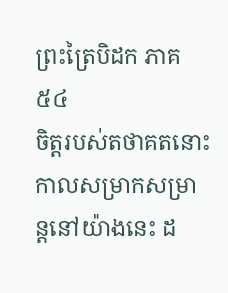ព្រះត្រៃបិដក ភាគ ៥៤
ចិត្តរបស់តថាគតនោះ កាលសម្រាកសម្រាន្តនៅយ៉ាងនេះ ដ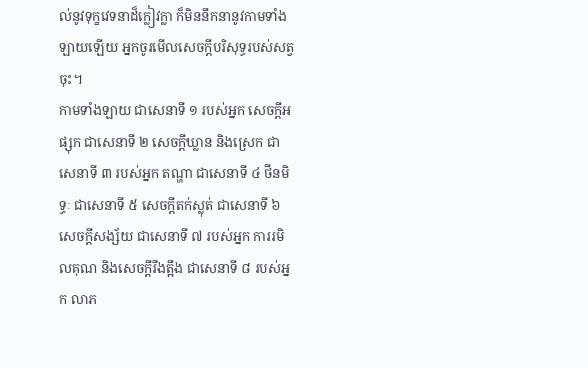ល់នូវទុក្ខវេទនាដ៏ក្លៀវក្លា ក៏មិននឹកនានូវកាមទាំងឡាយឡើយ អ្នកចូរមើលសេចក្តីបរិសុទ្ធរបស់សត្វចុះ។
កាមទាំងឡាយ ជាសេនាទី ១ របស់អ្នក សេចក្តីអផ្សុក ជាសេនាទី ២ សេចក្តីឃ្លាន និងស្រេក ជាសេនាទី ៣ របស់អ្នក តណ្ហា ជាសេនាទី ៤ ថីនមិទ្ធៈ ជាសេនាទី ៥ សេចក្តីតក់ស្លុត់ ជាសេនាទី ៦ សេចក្តីសង្ស័យ ជាសេនាទី ៧ របស់អ្នក ការរមិលគុណ និងសេចក្តីរឹងត្អឹង ជាសេនាទី ៨ របស់អ្នក លាភ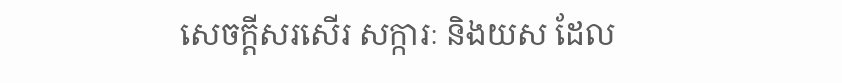សេចក្តីសរសើរ សក្ការៈ និងយស ដែល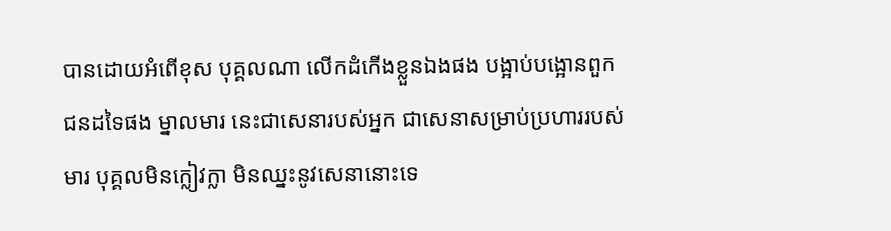បានដោយអំពើខុស បុគ្គលណា លើកដំកើងខ្លួនឯងផង បង្អាប់បង្អោនពួកជនដទៃផង ម្នាលមារ នេះជាសេនារបស់អ្នក ជាសេនាសម្រាប់ប្រហាររបស់មារ បុគ្គលមិនក្លៀវក្លា មិនឈ្នះនូវសេនានោះទេ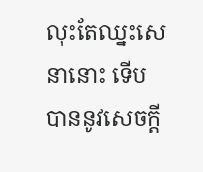លុះតែឈ្នះសេនានោះ ទើបបាននូវសេចក្តី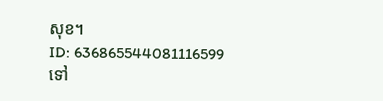សុខ។
ID: 636865544081116599
ទៅ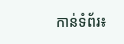កាន់ទំព័រ៖